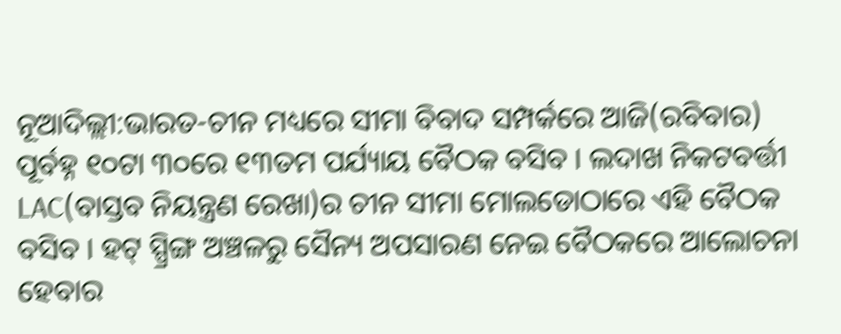ନୂଆଦିଲ୍ଲୀ:ଭାରତ-ଚୀନ ମଧ୍ୟରେ ସୀମା ବିବାଦ ସମ୍ପର୍କରେ ଆଜି(ରବିବାର) ପୂର୍ବହ୍ନ ୧୦ଟା ୩୦ରେ ୧୩ତମ ପର୍ଯ୍ୟାୟ ବୈଠକ ବସିବ । ଲଦାଖ ନିକଟବର୍ତ୍ତୀ LAC(ବାସ୍ତବ ନିୟନ୍ତ୍ରଣ ରେଖା)ର ଚୀନ ସୀମା ମୋଲଡୋଠାରେ ଏହି ବୈଠକ ବସିବ । ହଟ୍ ସ୍ପ୍ରିଙ୍ଗ ଅଞ୍ଚଳରୁ ସୈନ୍ୟ ଅପସାରଣ ନେଇ ବୈଠକରେ ଆଲୋଚନା ହେବାର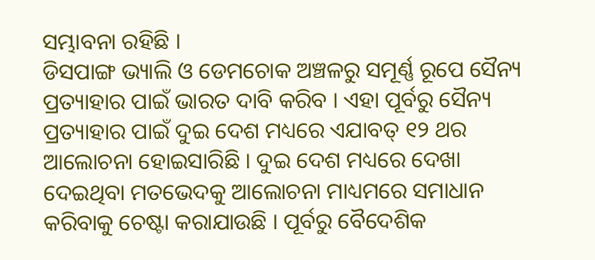ସମ୍ଭାବନା ରହିଛି ।
ଡିସପାଙ୍ଗ ଭ୍ୟାଲି ଓ ଡେମଚୋକ ଅଞ୍ଚଳରୁ ସମୂର୍ଣ୍ଣ ରୂପେ ସୈନ୍ୟ ପ୍ରତ୍ୟାହାର ପାଇଁ ଭାରତ ଦାବି କରିବ । ଏହା ପୂର୍ବରୁ ସୈନ୍ୟ ପ୍ରତ୍ୟାହାର ପାଇଁ ଦୁଇ ଦେଶ ମଧ୍ୟରେ ଏଯାବତ୍ ୧୨ ଥର ଆଲୋଚନା ହୋଇସାରିଛି । ଦୁଇ ଦେଶ ମଧ୍ୟରେ ଦେଖା ଦେଇଥିବା ମତଭେଦକୁ ଆଲୋଚନା ମାଧ୍ୟମରେ ସମାଧାନ କରିବାକୁ ଚେଷ୍ଟା କରାଯାଉଛି । ପୂର୍ବରୁ ବୈଦେଶିକ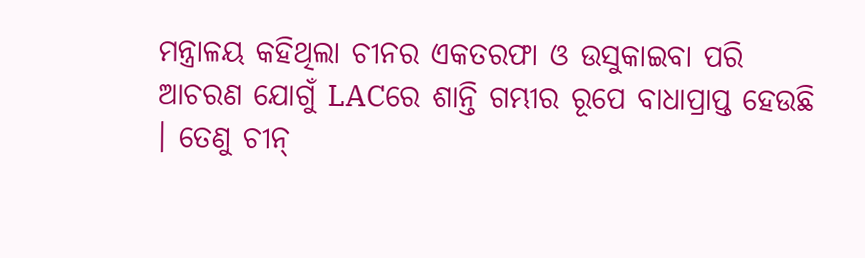ମନ୍ତ୍ରାଳୟ କହିଥିଲା ଚୀନର ଏକତରଫା ଓ ଉସୁକାଇବା ପରି ଆଚରଣ ଯୋଗୁଁ LACରେ ଶାନ୍ତି ଗମ୍ଭୀର ରୂପେ ବାଧାପ୍ରାପ୍ତ ହେଉଛି । ତେଣୁ ଚୀନ୍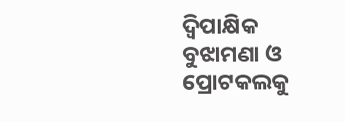ଦ୍ବିପାକ୍ଷିକ ବୁଝାମଣା ଓ ପ୍ରୋଟକଲକୁ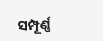ସମ୍ପୂର୍ଣ୍ଣ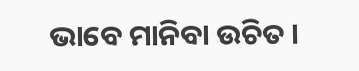ଭାବେ ମାନିବା ଉଚିତ ।